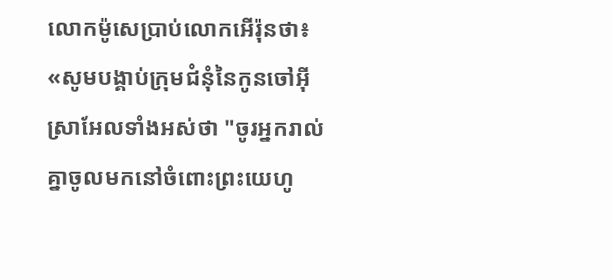លោកម៉ូសេប្រាប់លោកអើរ៉ុនថា៖ «សូមបង្គាប់ក្រុមជំនុំនៃកូនចៅអ៊ីស្រាអែលទាំងអស់ថា "ចូរអ្នករាល់គ្នាចូលមកនៅចំពោះព្រះយេហូ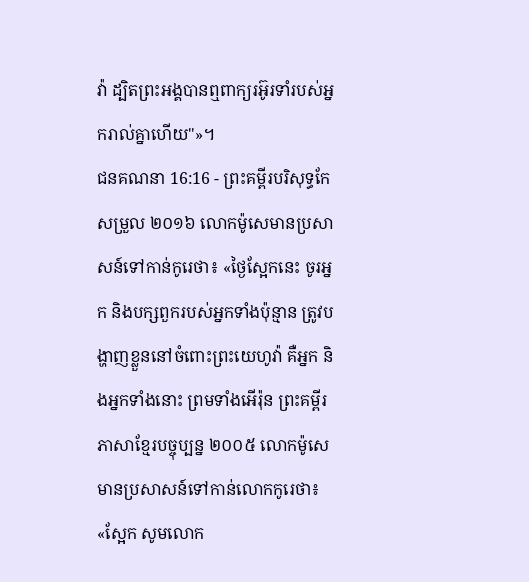វ៉ា ដ្បិតព្រះអង្គបានឮពាក្យរអ៊ូរទាំរបស់អ្នករាល់គ្នាហើយ"»។
ជនគណនា 16:16 - ព្រះគម្ពីរបរិសុទ្ធកែសម្រួល ២០១៦ លោកម៉ូសេមានប្រសាសន៍ទៅកាន់កូរេថា៖ «ថ្ងៃស្អែកនេះ ចូរអ្នក និងបក្សពួករបស់អ្នកទាំងប៉ុន្មាន ត្រូវបង្ហាញខ្លួននៅចំពោះព្រះយេហូវ៉ា គឺអ្នក និងអ្នកទាំងនោះ ព្រមទាំងអើរ៉ុន ព្រះគម្ពីរភាសាខ្មែរបច្ចុប្បន្ន ២០០៥ លោកម៉ូសេមានប្រសាសន៍ទៅកាន់លោកកូរេថា៖ «ស្អែក សូមលោក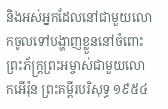និងអស់អ្នកដែលនៅជាមួយលោកចូលទៅបង្ហាញខ្លួននៅចំពោះព្រះភ័ក្ត្រព្រះអម្ចាស់ជាមួយលោកអើរ៉ុន ព្រះគម្ពីរបរិសុទ្ធ ១៩៥៤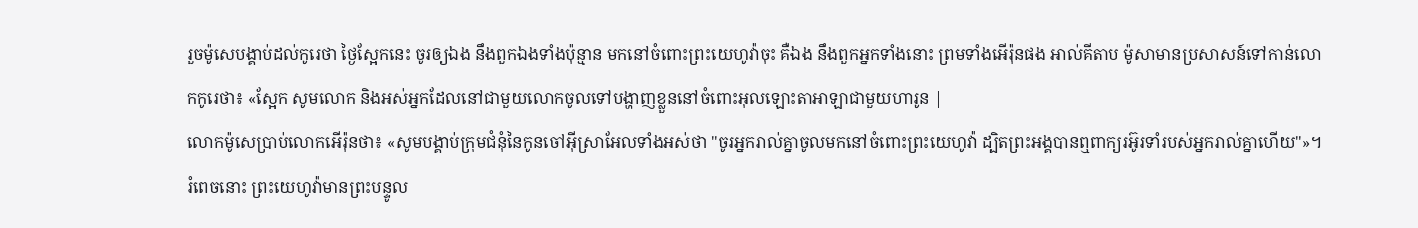រួចម៉ូសេបង្គាប់ដល់កូរេថា ថ្ងៃស្អែកនេះ ចូរឲ្យឯង នឹងពួកឯងទាំងប៉ុន្មាន មកនៅចំពោះព្រះយេហូវ៉ាចុះ គឺឯង នឹងពួកអ្នកទាំងនោះ ព្រមទាំងអើរ៉ុនផង អាល់គីតាប ម៉ូសាមានប្រសាសន៍ទៅកាន់លោកកូរេថា៖ «ស្អែក សូមលោក និងអស់អ្នកដែលនៅជាមួយលោកចូលទៅបង្ហាញខ្លួននៅចំពោះអុលឡោះតាអាឡាជាមួយហារូន |
លោកម៉ូសេប្រាប់លោកអើរ៉ុនថា៖ «សូមបង្គាប់ក្រុមជំនុំនៃកូនចៅអ៊ីស្រាអែលទាំងអស់ថា "ចូរអ្នករាល់គ្នាចូលមកនៅចំពោះព្រះយេហូវ៉ា ដ្បិតព្រះអង្គបានឮពាក្យរអ៊ូរទាំរបស់អ្នករាល់គ្នាហើយ"»។
រំពេចនោះ ព្រះយេហូវ៉ាមានព្រះបន្ទូល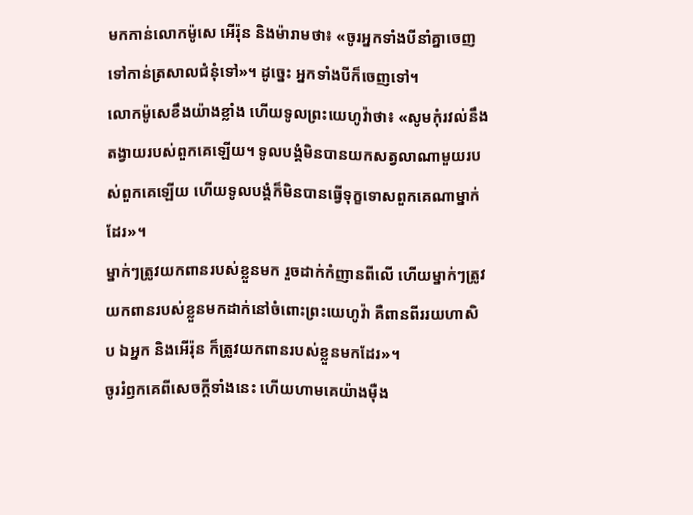មកកាន់លោកម៉ូសេ អើរ៉ុន និងម៉ារាមថា៖ «ចូរអ្នកទាំងបីនាំគ្នាចេញទៅកាន់ត្រសាលជំនុំទៅ»។ ដូច្នេះ អ្នកទាំងបីក៏ចេញទៅ។
លោកម៉ូសេខឹងយ៉ាងខ្លាំង ហើយទូលព្រះយេហូវ៉ាថា៖ «សូមកុំរវល់នឹងតង្វាយរបស់ពួកគេឡើយ។ ទូលបង្គំមិនបានយកសត្វលាណាមួយរបស់ពួកគេឡើយ ហើយទូលបង្គំក៏មិនបានធ្វើទុក្ខទោសពួកគេណាម្នាក់ដែរ»។
ម្នាក់ៗត្រូវយកពានរបស់ខ្លួនមក រួចដាក់កំញានពីលើ ហើយម្នាក់ៗត្រូវយកពានរបស់ខ្លួនមកដាក់នៅចំពោះព្រះយេហូវ៉ា គឺពានពីររយហាសិប ឯអ្នក និងអើរ៉ុន ក៏ត្រូវយកពានរបស់ខ្លួនមកដែរ»។
ចូររំឭកគេពីសេចក្ដីទាំងនេះ ហើយហាមគេយ៉ាងម៉ឺង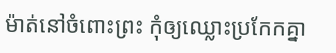ម៉ាត់នៅចំពោះព្រះ កុំឲ្យឈ្លោះប្រកែកគ្នា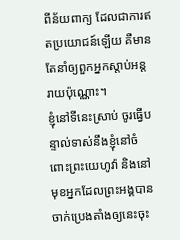ពីន័យពាក្យ ដែលជាការឥតប្រយោជន៍ឡើយ គឺមានតែនាំឲ្យពួកអ្នកស្តាប់អន្តរាយប៉ុណ្ណោះ។
ខ្ញុំនៅទីនេះស្រាប់ ចូរធ្វើបន្ទាល់ទាស់នឹងខ្ញុំនៅចំពោះព្រះយេហូវ៉ា និងនៅមុខអ្នកដែលព្រះអង្គបានចាក់ប្រេងតាំងឲ្យនេះចុះ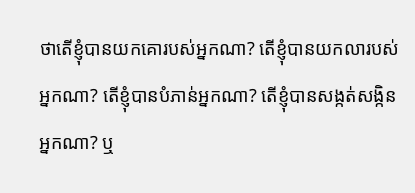ថាតើខ្ញុំបានយកគោរបស់អ្នកណា? តើខ្ញុំបានយកលារបស់អ្នកណា? តើខ្ញុំបានបំភាន់អ្នកណា? តើខ្ញុំបានសង្កត់សង្កិនអ្នកណា? ឬ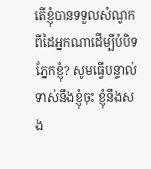តើខ្ញុំបានទទួលសំណូកពីដៃអ្នកណាដើម្បីបំបិទភ្នែកខ្ញុំ? សូមធ្វើបន្ទាល់ទាស់នឹងខ្ញុំចុះ ខ្ញុំនឹងសង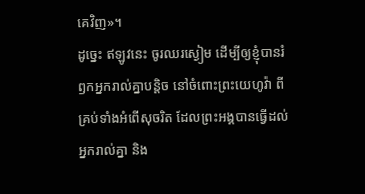គេវិញ»។
ដូច្នេះ ឥឡូវនេះ ចូរឈរស្ងៀម ដើម្បីឲ្យខ្ញុំបានរំឭកអ្នករាល់គ្នាបន្តិច នៅចំពោះព្រះយេហូវ៉ា ពីគ្រប់ទាំងអំពើសុចរិត ដែលព្រះអង្គបានធ្វើដល់អ្នករាល់គ្នា និង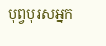បុព្វបុរសអ្នក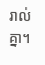រាល់គ្នា។